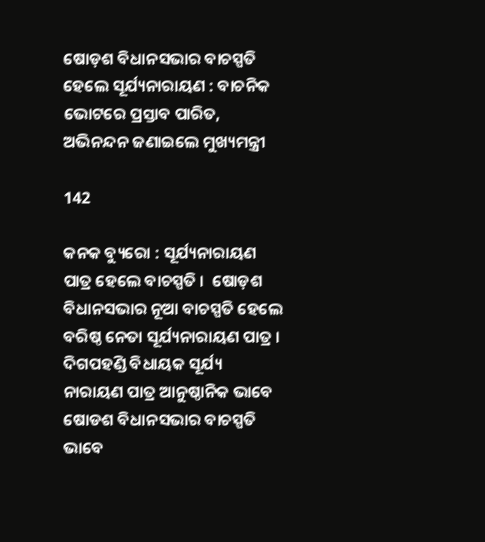ଷୋଡ଼ଶ ବିଧାନସଭାର ବାଚସ୍ପତି ହେଲେ ସୂର୍ଯ୍ୟନାରାୟଣ : ବାଚନିକ ଭୋଟରେ ପ୍ରସ୍ତାବ ପାରିତ, ଅଭିନନ୍ଦନ ଜଣାଇଲେ ମୁଖ୍ୟମନ୍ତ୍ରୀ

142

କନକ ବ୍ୟୁରୋ : ସୂର୍ଯ୍ୟନାରାୟଣ ପାତ୍ର ହେଲେ ବାଚସ୍ପତି ।  ଷୋଡ଼ଶ ବିଧାନସଭାର ନୂଆ ବାଚସ୍ପତି ହେଲେ ବରିଷ୍ଠ ନେତା ସୂର୍ଯ୍ୟନାରାୟଣ ପାତ୍ର ।  ଦିଗପହଣ୍ଡି ବିଧାୟକ ସୂର୍ଯ୍ୟ ନାରାୟଣ ପାତ୍ର ଆନୁଷ୍ଠାନିକ ଭାବେ ଷୋଡଶ ବିଧାନସଭାର ବାଚସ୍ପତି ଭାବେ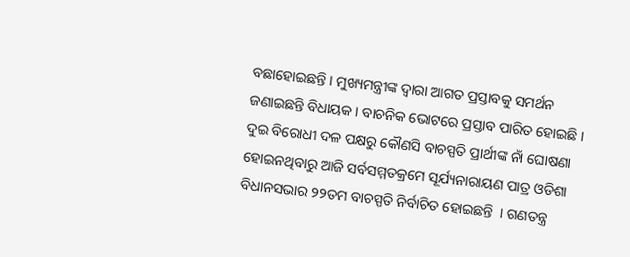ବଛାହୋଇଛନ୍ତି । ମୁଖ୍ୟମନ୍ତ୍ରୀଙ୍କ ଦ୍ୱାରା ଆଗତ ପ୍ରସ୍ତାବକୁ ସମର୍ଥନ ଜଣାଇଛନ୍ତି ବିଧାୟକ । ବାଚନିକ ଭୋଟରେ ପ୍ରସ୍ତାବ ପାରିତ ହୋଇଛି । ଦୁଇ ବିରୋଧୀ ଦଳ ପକ୍ଷରୁ କୌଣସି ବାଚସ୍ପତି ପ୍ରାର୍ଥୀଙ୍କ ନାଁ ଘୋଷଣା ହୋଇନଥିବାରୁ ଆଜି ସର୍ବସମ୍ମତକ୍ରମେ ସୂର୍ଯ୍ୟନାରାୟଣ ପାତ୍ର ଓଡିଶା ବିଧାନସଭାର ୨୨ତମ ବାଚସ୍ପତି ନିର୍ବାଚିତ ହୋଇଛନ୍ତି  । ଗଣତନ୍ତ୍ର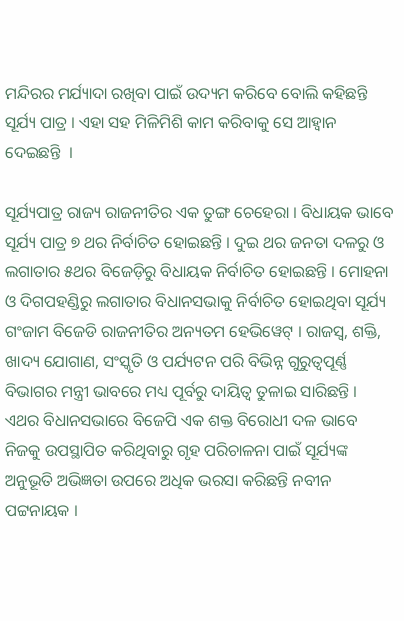ମନ୍ଦିରର ମର୍ଯ୍ୟାଦା ରଖିବା ପାଇଁ ଉଦ୍ୟମ କରିବେ ବୋଲି କହିଛନ୍ତି ସୂର୍ଯ୍ୟ ପାତ୍ର । ଏହା ସହ ମିଳିମିଶି କାମ କରିବାକୁ ସେ ଆହ୍ୱାନ ଦେଇଛନ୍ତି  ।

ସୂର୍ଯ୍ୟପାତ୍ର ରାଜ୍ୟ ରାଜନୀତିର ଏକ ତୁଙ୍ଗ ଚେହେରା । ବିଧାୟକ ଭାବେ ସୂର୍ଯ୍ୟ ପାତ୍ର ୭ ଥର ନିର୍ବାଚିତ ହୋଇଛନ୍ତି । ଦୁଇ ଥର ଜନତା ଦଳରୁ ଓ ଲଗାତାର ୫ଥର ବିଜେଡ଼ିରୁ ବିଧାୟକ ନିର୍ବାଚିତ ହୋଇଛନ୍ତି । ମୋହନା ଓ ଦିଗପହଣ୍ଡିରୁ ଲଗାତାର ବିଧାନସଭାକୁ ନିର୍ବାଚିତ ହୋଇଥିବା ସୂର୍ଯ୍ୟ ଗଂଜାମ ବିଜେଡି ରାଜନୀତିର ଅନ୍ୟତମ ହେଭିୱେଟ୍ । ରାଜସ୍ୱ, ଶକ୍ତି, ଖାଦ୍ୟ ଯୋଗାଣ, ସଂସ୍କୃତି ଓ ପର୍ଯ୍ୟଟନ ପରି ବିଭିନ୍ନ ଗୁରୁତ୍ୱପୂର୍ଣ୍ଣ ବିଭାଗର ମନ୍ତ୍ରୀ ଭାବରେ ମଧ୍ୟ ପୂର୍ବରୁ ଦାୟିତ୍ୱ ତୁଳାଇ ସାରିଛନ୍ତି । ଏଥର ବିଧାନସଭାରେ ବିଜେପି ଏକ ଶକ୍ତ ବିରୋଧୀ ଦଳ ଭାବେ ନିଜକୁ ଉପସ୍ଥାପିତ କରିଥିବାରୁ ଗୃହ ପରିଚାଳନା ପାଇଁ ସୂର୍ଯ୍ୟଙ୍କ ଅନୁଭୂତି ଅଭିଜ୍ଞତା ଉପରେ ଅଧିକ ଭରସା କରିଛନ୍ତି ନବୀନ ପଟ୍ଟନାୟକ ।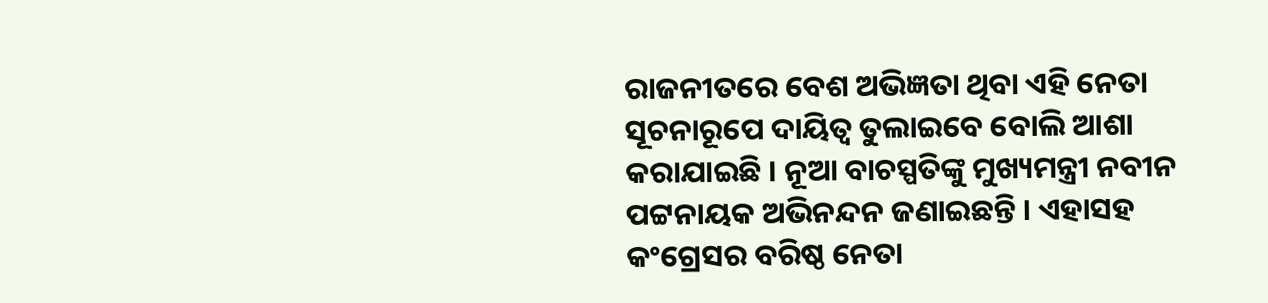ରାଜନୀତରେ ବେଶ ଅଭିଜ୍ଞତା ଥିବା ଏହି ନେତା ସୂଚନାରୂପେ ଦାୟିତ୍ୱ ତୁଲାଇବେ ବୋଲି ଆଶା କରାଯାଇଛି । ନୂଆ ବାଚସ୍ପତିଙ୍କୁ ମୁଖ୍ୟମନ୍ତ୍ରୀ ନବୀନ ପଟ୍ଟନାୟକ ଅଭିନନ୍ଦନ ଜଣାଇଛନ୍ତି । ଏହାସହ କଂଗ୍ରେସର ବରିଷ୍ଠ ନେତା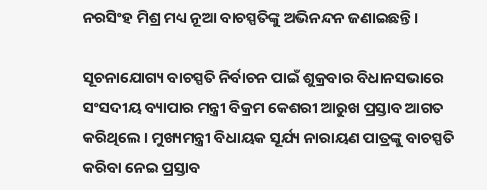ନରସିଂହ ମିଶ୍ର ମଧ୍ୟ ନୂଆ ବାଚସ୍ପତିଙ୍କୁ ଅଭିନନ୍ଦନ ଜଣାଇଛନ୍ତି ।

ସୂଚନାଯୋଗ୍ୟ ବାଚସ୍ପତି ନିର୍ବାଚନ ପାଇଁ ଶୁକ୍ରବାର ବିଧାନସଭାରେ ସଂସଦୀୟ ବ୍ୟାପାର ମନ୍ତ୍ରୀ ବିକ୍ରମ କେଶରୀ ଆରୁଖ ପ୍ରସ୍ତାବ ଆଗତ କରିଥିଲେ । ମୁଖ୍ୟମନ୍ତ୍ରୀ ବିଧାୟକ ସୂର୍ଯ୍ୟ ନାରାୟଣ ପାତ୍ରଙ୍କୁ ବାଚସ୍ପତି କରିବା ନେଇ ପ୍ରସ୍ତାବ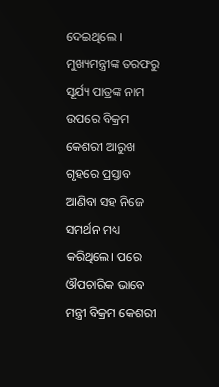ଦେଇଥିଲେ । ମୁଖ୍ୟମନ୍ତ୍ରୀଙ୍କ ତରଫରୁ ସୂର୍ଯ୍ୟ ପାତ୍ରଙ୍କ ନାମ ଉପରେ ବିକ୍ରମ କେଶରୀ ଆରୁଖ ଗୃହରେ ପ୍ରସ୍ତାବ ଆଣିବା ସହ ନିଜେ ସମର୍ଥନ ମଧ୍ୟ କରିଥିଲେ। ପରେ ଔପଚାରିକ ଭାବେ ମନ୍ତ୍ରୀ ବିକ୍ରମ କେଶରୀ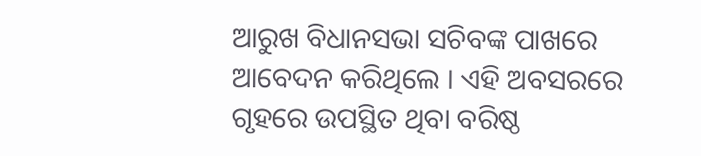ଆରୁଖ ବିଧାନସଭା ସଚିବଙ୍କ ପାଖରେ ଆବେଦନ କରିଥିଲେ । ଏହି ଅବସରରେ ଗୃହରେ ଉପସ୍ଥିତ ଥିବା ବରିଷ୍ଠ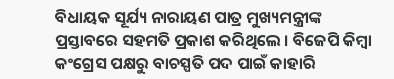ବିଧାୟକ ସୂର୍ଯ୍ୟ ନାରାୟଣ ପାତ୍ର ମୁଖ୍ୟମନ୍ତ୍ରୀଙ୍କ ପ୍ରସ୍ତାବରେ ସହମତି ପ୍ରକାଶ କରିଥିଲେ । ବିଜେପି କିମ୍ବା କଂଗ୍ରେସ ପକ୍ଷରୁ ବାଚସ୍ପତି ପଦ ପାଇଁ କାହାରି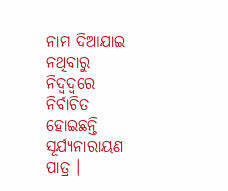ନାମ ଦିଆଯାଇ ନଥିବାରୁ ନିଦ୍ୱଦ୍ୱରେ ନିର୍ବାଚିତ ହୋଇଛନ୍ତି ସୂର୍ଯ୍ୟନାରାୟଣ ପାତ୍ର ।